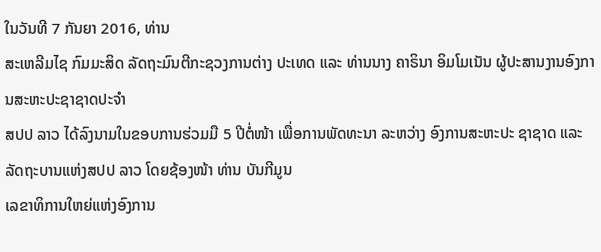ໃນວັນທີ 7 ກັນຍາ 2016, ທ່ານ
ສະເຫລີມໄຊ ກົມມະສິດ ລັດຖະມົນຕີກະຊວງການຕ່າງ ປະເທດ ແລະ ທ່ານນາງ ຄາຣິນາ ອິມໂມເນັນ ຜູ້ປະສານງານອົງການສະຫະປະຊາຊາດປະຈຳ
ສປປ ລາວ ໄດ້ລົງນາມໃນຂອບການຮ່ວມມື 5 ປີຕໍ່ໜ້າ ເພື່ອການພັດທະນາ ລະຫວ່າງ ອົງການສະຫະປະ ຊາຊາດ ແລະ ລັດຖະບານແຫ່ງສປປ ລາວ ໂດຍຊ້ອງໜ້າ ທ່ານ ບັນກີມູນ
ເລຂາທິການໃຫຍ່ແຫ່ງອົງການ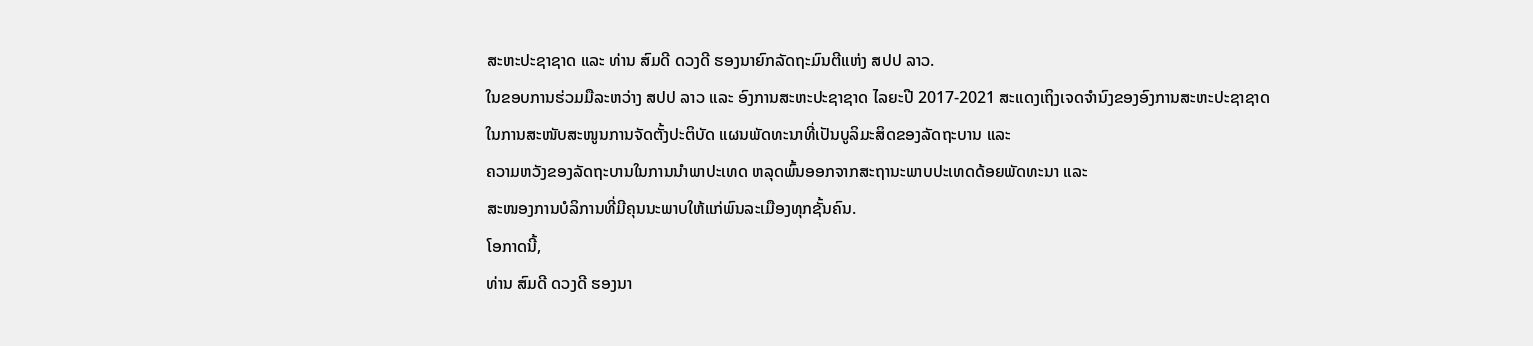ສະຫະປະຊາຊາດ ແລະ ທ່ານ ສົມດີ ດວງດີ ຮອງນາຍົກລັດຖະມົນຕີແຫ່ງ ສປປ ລາວ.
ໃນຂອບການຮ່ວມມືລະຫວ່າງ ສປປ ລາວ ແລະ ອົງການສະຫະປະຊາຊາດ ໄລຍະປີ 2017-2021 ສະແດງເຖິງເຈດຈຳນົງຂອງອົງການສະຫະປະຊາຊາດ
ໃນການສະໜັບສະໜູນການຈັດຕັ້ງປະຕິບັດ ແຜນພັດທະນາທີ່ເປັນບູລິມະສິດຂອງລັດຖະບານ ແລະ
ຄວາມຫວັງຂອງລັດຖະບານໃນການນຳພາປະເທດ ຫລຸດພົ້ນອອກຈາກສະຖານະພາບປະເທດດ້ອຍພັດທະນາ ແລະ
ສະໜອງການບໍລິການທີ່ມີຄຸນນະພາບໃຫ້ແກ່ພົນລະເມືອງທຸກຊັ້ນຄົນ.
ໂອກາດນີ້,
ທ່ານ ສົມດີ ດວງດີ ຮອງນາ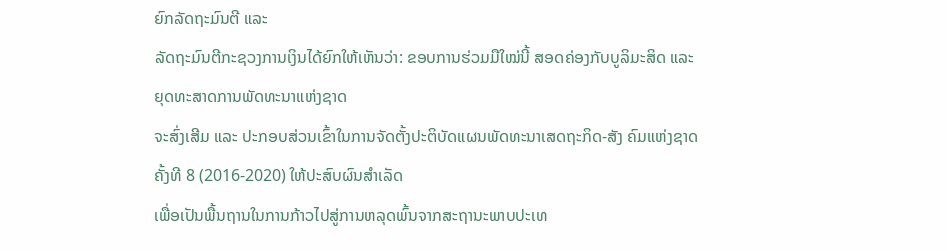ຍົກລັດຖະມົນຕີ ແລະ
ລັດຖະມົນຕີກະຊວງການເງິນໄດ້ຍົກໃຫ້ເຫັນວ່າ: ຂອບການຮ່ວມມືໃໝ່ນີ້ ສອດຄ່ອງກັບບູລິມະສິດ ແລະ ຍຸດທະສາດການພັດທະນາແຫ່ງຊາດ
ຈະສົ່ງເສີມ ແລະ ປະກອບສ່ວນເຂົ້າໃນການຈັດຕັ້ງປະຕິບັດແຜນພັດທະນາເສດຖະກິດ-ສັງ ຄົມແຫ່ງຊາດ ຄັ້ງທີ 8 (2016-2020) ໃຫ້ປະສົບຜົນສໍາເລັດ
ເພື່ອເປັນພື້ນຖານໃນການກ້າວໄປສູ່ການຫລຸດພົ້ນຈາກສະຖານະພາບປະເທ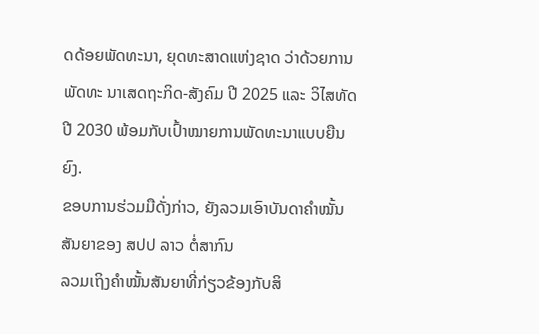ດດ້ອຍພັດທະນາ, ຍຸດທະສາດແຫ່ງຊາດ ວ່າດ້ວຍການພັດທະ ນາເສດຖະກິດ-ສັງຄົມ ປີ 2025 ແລະ ວິໄສທັດ ປີ 2030 ພ້ອມກັບເປົ້າໝາຍການພັດທະນາແບບຍືນຍົງ.
ຂອບການຮ່ວມມືດັ່ງກ່າວ, ຍັງລວມເອົາບັນດາຄຳໝັ້ນສັນຍາຂອງ ສປປ ລາວ ຕໍ່ສາກົນ
ລວມເຖິງຄຳໝັ້ນສັນຍາທີ່ກ່ຽວຂ້ອງກັບສິ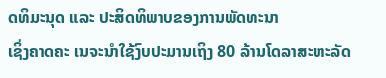ດທິມະນຸດ ແລະ ປະສິດທິພາບຂອງການພັດທະນາ
ເຊິ່ງຄາດຄະ ເນຈະນຳໃຊ້ງົບປະມານເຖິງ 80 ລ້ານໂດລາສະຫະລັດ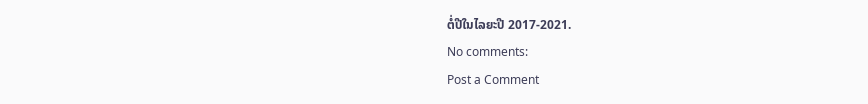ຕໍ່ປີໃນໄລຍະປີ 2017-2021.
No comments:
Post a Comment